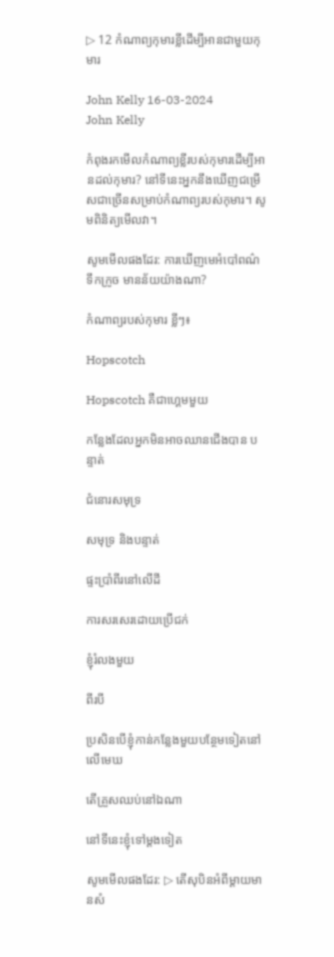▷ 12 កំណាព្យកុមារខ្លីដើម្បីអានជាមួយកុមារ

John Kelly 16-03-2024
John Kelly

កំពុងរកមើលកំណាព្យខ្លីរបស់កុមារដើម្បីអានដល់កុមារ? នៅទីនេះអ្នកនឹងឃើញជម្រើសជាច្រើនសម្រាប់កំណាព្យរបស់កុមារ។ សូមពិនិត្យមើលវា។

សូមមើលផងដែរ: ការឃើញមេអំបៅពណ៌ទឹកក្រូច មានន័យយ៉ាងណា?

កំណាព្យរបស់កុមារ ខ្លីៗ៖

Hopscotch

Hopscotch គឺជាហ្គេមមួយ

កន្លែងដែលអ្នកមិនអាចឈានជើងបាន បន្ទាត់

ជំនោរសមុទ្រ

សមុទ្រ និងបន្ទាត់

ផ្ទះប្រាំពីរនៅលើដី

ការសរសេរដោយប្រើជក់

ខ្ញុំរំលងមួយ

ពីរបី

ប្រសិនបើខ្ញុំកាន់កន្លែងមួយបន្ថែមទៀតនៅលើមេឃ

តើគ្រួសឈប់នៅឯណា

នៅទីនេះខ្ញុំទៅម្តងទៀត

សូមមើលផងដែរ: ▷ តើសុបិនអំពីម្តាយមានសំ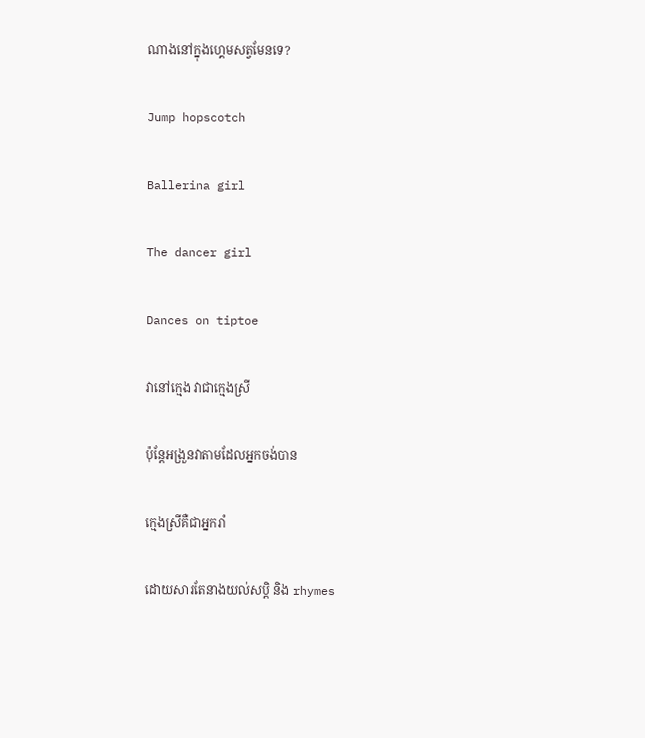ណាងនៅក្នុងហ្គេមសត្វមែនទេ?

Jump hopscotch

Ballerina girl

The dancer girl

Dances on tiptoe

វានៅក្មេង វាជាក្មេងស្រី

ប៉ុន្តែអង្រួនវាតាមដែលអ្នកចង់បាន

ក្មេងស្រីគឺជាអ្នករាំ

ដោយសារតែនាងយល់សប្តិ និង rhymes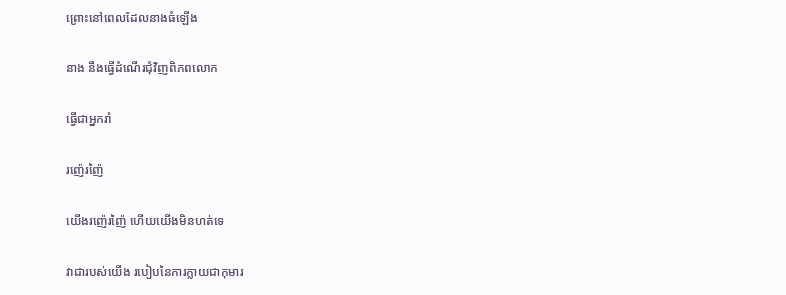ព្រោះនៅពេលដែលនាងធំឡើង

នាង នឹងធ្វើដំណើរជុំវិញពិភពលោក

ធ្វើជាអ្នករាំ

រញ៉េរញ៉ៃ

យើងរញ៉េរញ៉ៃ ហើយយើងមិនហត់ទេ

វាជារបស់យើង របៀបនៃការក្លាយជាកុមារ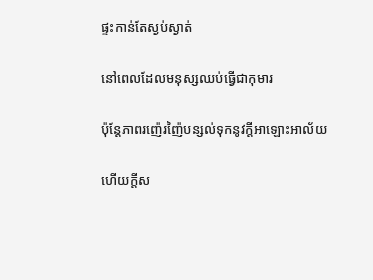ផ្ទះកាន់តែស្ងប់ស្ងាត់

នៅពេលដែលមនុស្សឈប់ធ្វើជាកុមារ

ប៉ុន្តែភាពរញ៉េរញ៉ៃបន្សល់ទុកនូវក្តីអាឡោះអាល័យ

ហើយក្តីស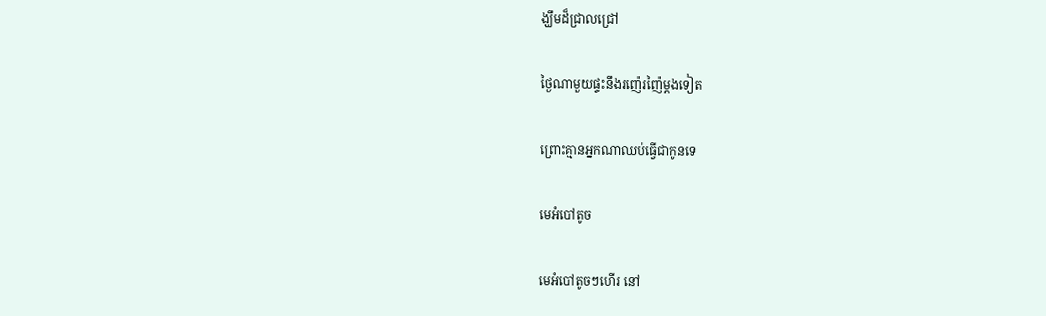ង្ឃឹមដ៏ជ្រាលជ្រៅ

ថ្ងៃណាមួយផ្ទះនឹងរញ៉េរញ៉ៃម្តងទៀត

ព្រោះគ្មានអ្នកណាឈប់ធ្វើជាកូនទេ

មេអំបៅតូច

មេអំបៅតូចៗហើរ នៅ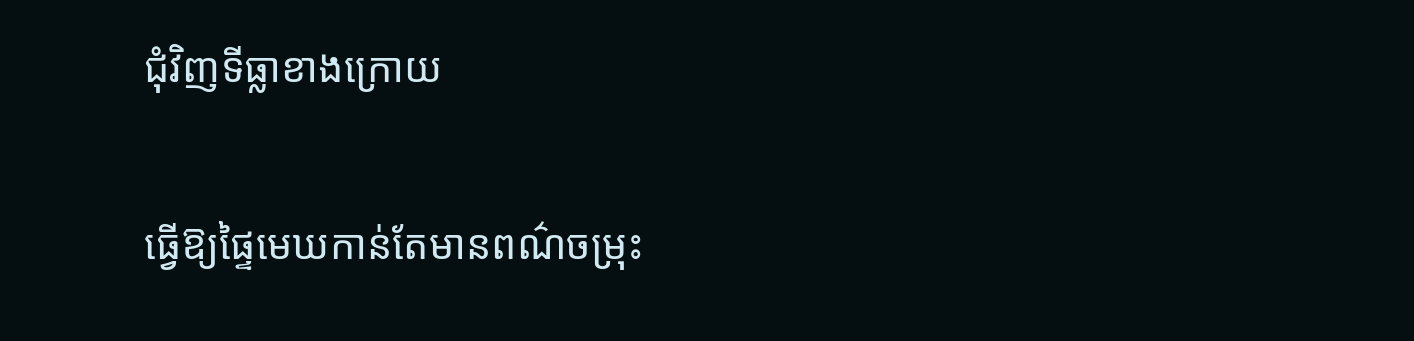ជុំវិញទីធ្លាខាងក្រោយ

ធ្វើឱ្យផ្ទៃមេឃកាន់តែមានពណ៌ចម្រុះ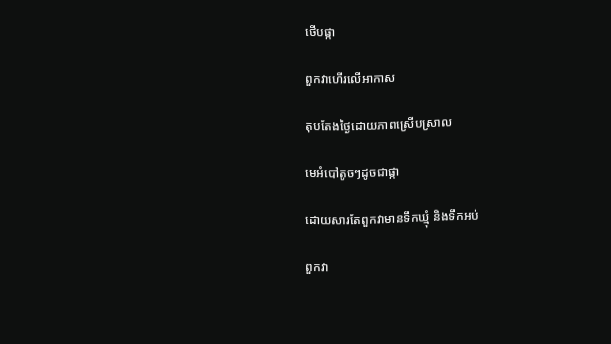ថើបផ្កា

ពួកវាហើរលើអាកាស

តុបតែងថ្ងៃដោយភាពស្រើបស្រាល

មេអំបៅតូចៗដូចជាផ្កា

ដោយសារតែពួកវាមានទឹកឃ្មុំ និងទឹកអប់

ពួកវា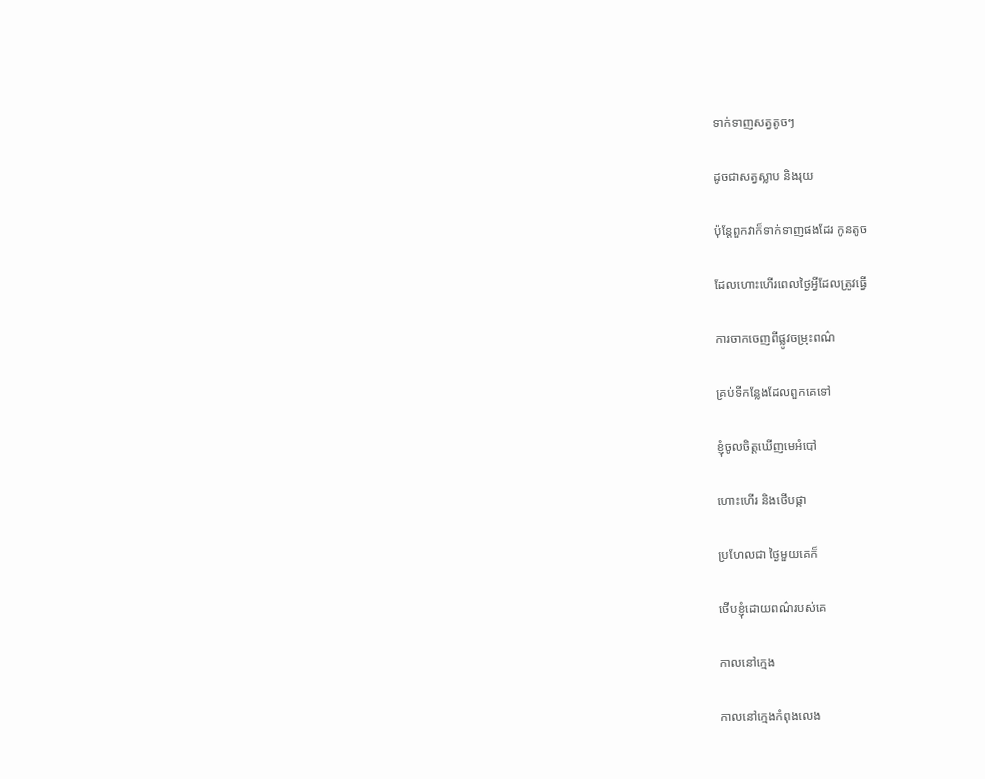ទាក់ទាញសត្វតូចៗ

ដូចជាសត្វស្លាប និងរុយ

ប៉ុន្តែពួកវាក៏ទាក់ទាញផងដែរ កូនតូច

ដែលហោះហើរពេលថ្ងៃអ្វីដែលត្រូវធ្វើ

ការចាកចេញពីផ្លូវចម្រុះពណ៌

គ្រប់ទីកន្លែងដែលពួកគេទៅ

ខ្ញុំចូលចិត្តឃើញមេអំបៅ

ហោះហើរ និងថើបផ្កា

ប្រហែលជា ថ្ងៃមួយគេក៏

ថើបខ្ញុំដោយពណ៌របស់គេ

កាលនៅក្មេង

កាលនៅក្មេងកំពុងលេង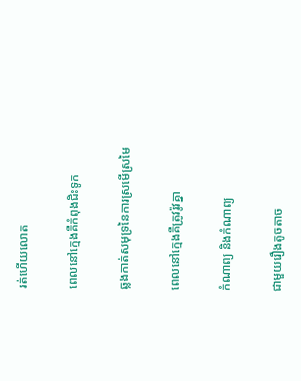រត់ហើយលោត

ពេលនៅក្មេងគឺកំពុងជិះទូក

ឆ្លងកាត់សមុទ្រនៃការស្រមើស្រមៃ

ពេលនៅក្មេងគឺត្រូវរ៉ូវគ្នា

កំណាព្យ និងកំណាព្យ

ជាមួយរឿងតូចតាច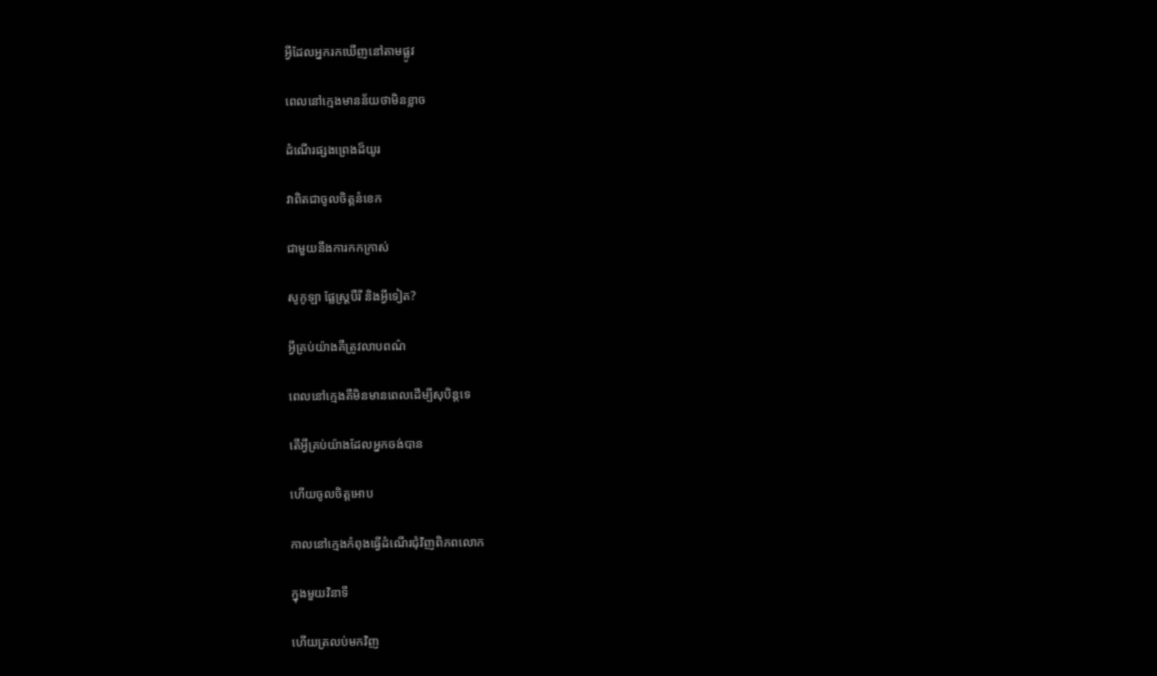អ្វីដែលអ្នករកឃើញនៅតាមផ្លូវ

ពេលនៅក្មេងមានន័យថាមិនខ្លាច

ដំណើរផ្សងព្រេងដ៏យូរ

វាពិតជាចូលចិត្តនំខេក

ជាមួយនឹងការកកក្រាស់

សូកូឡា ផ្លែស្ត្របឺរី និងអ្វីទៀត?

អ្វីគ្រប់យ៉ាងគឺត្រូវលាបពណ៌

ពេលនៅក្មេងគឺមិនមានពេលដើម្បីសុបិន្តទេ

តើអ្វីគ្រប់យ៉ាងដែលអ្នកចង់បាន

ហើយចូលចិត្តអោប

កាលនៅក្មេងកំពុងធ្វើដំណើរជុំវិញពិភពលោក

ក្នុងមួយវិនាទី

ហើយត្រលប់មកវិញ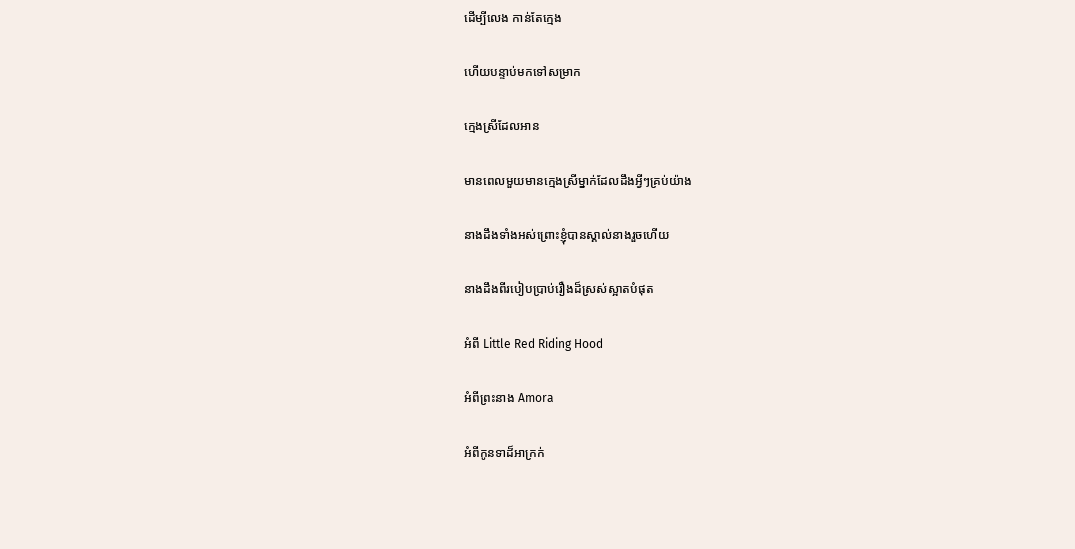ដើម្បីលេង កាន់តែក្មេង

ហើយបន្ទាប់មកទៅសម្រាក

ក្មេងស្រីដែលអាន

មានពេលមួយមានក្មេងស្រីម្នាក់ដែលដឹងអ្វីៗគ្រប់យ៉ាង

នាងដឹងទាំងអស់ព្រោះខ្ញុំបានស្គាល់នាងរួចហើយ

នាងដឹងពីរបៀបប្រាប់រឿងដ៏ស្រស់ស្អាតបំផុត

អំពី Little Red Riding Hood

អំពីព្រះនាង Amora

អំពីកូនទាដ៏អាក្រក់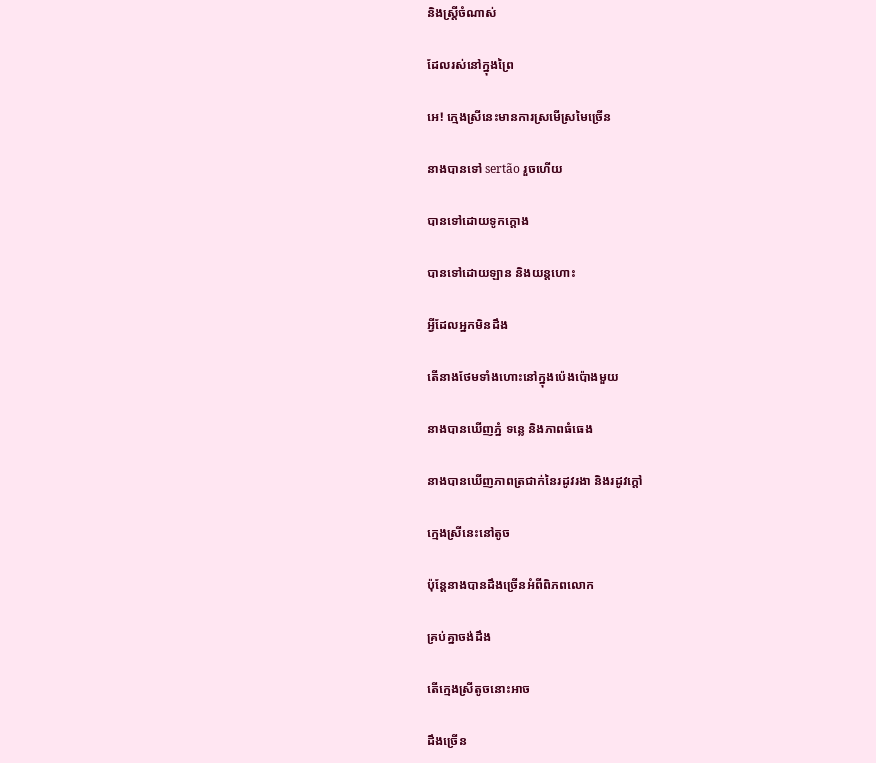និងស្ត្រីចំណាស់

ដែលរស់នៅក្នុងព្រៃ

អេ! ក្មេងស្រីនេះមានការស្រមើស្រមៃច្រើន

នាងបានទៅ sertão រួចហើយ

បានទៅដោយទូកក្ដោង

បានទៅដោយឡាន និងយន្តហោះ

អ្វីដែលអ្នកមិនដឹង

តើនាងថែមទាំងហោះនៅក្នុងប៉េងប៉ោងមួយ

នាងបានឃើញភ្នំ ទន្លេ និងភាពធំធេង

នាងបានឃើញភាពត្រជាក់នៃរដូវរងា និងរដូវក្តៅ

ក្មេងស្រីនេះនៅតូច

ប៉ុន្តែនាងបានដឹងច្រើនអំពីពិភពលោក

គ្រប់គ្នាចង់ដឹង

តើក្មេងស្រីតូចនោះអាច

ដឹងច្រើន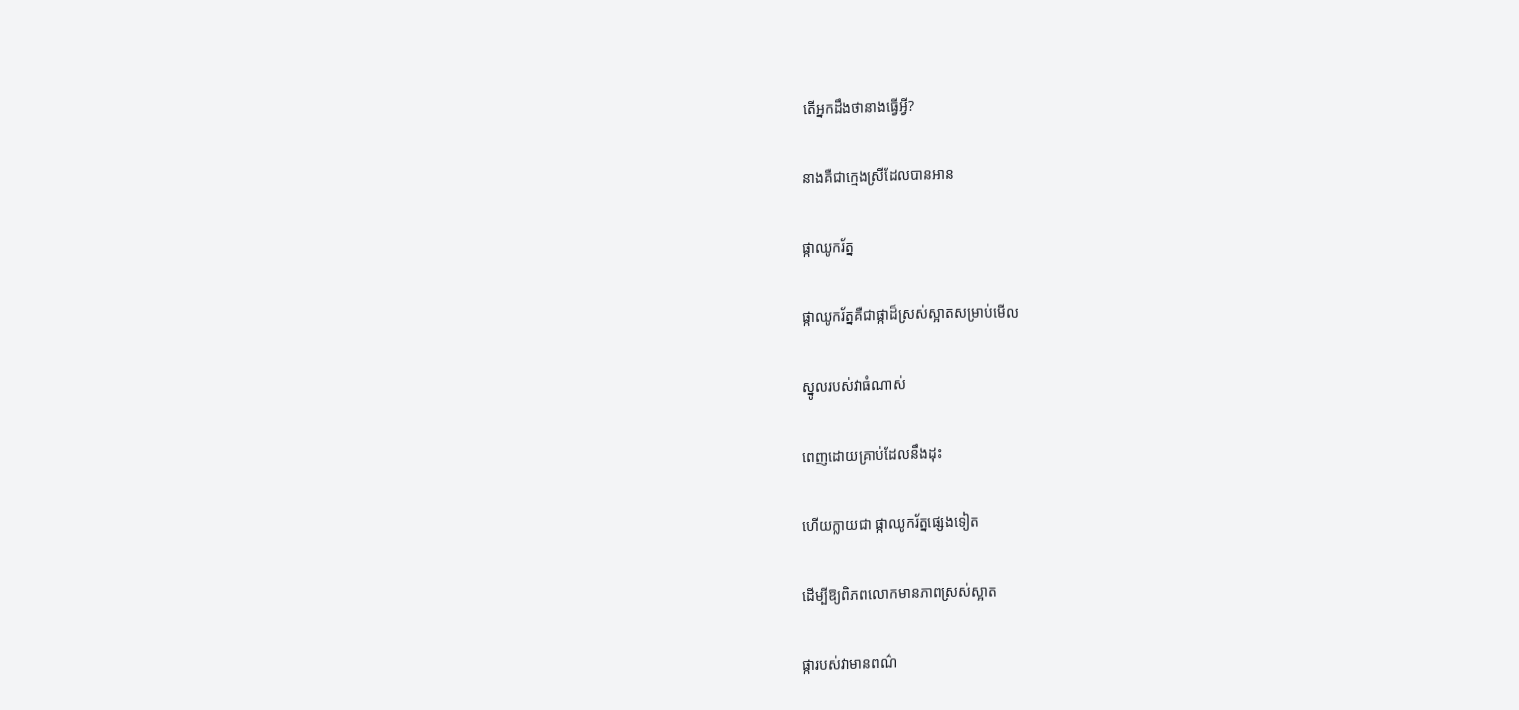តើអ្នកដឹងថានាងធ្វើអ្វី?

នាងគឺជាក្មេងស្រីដែលបានអាន

ផ្កាឈូករ័ត្ន

ផ្កាឈូករ័ត្នគឺជាផ្កាដ៏ស្រស់ស្អាតសម្រាប់មើល

ស្នូលរបស់វាធំណាស់

ពេញដោយគ្រាប់ដែលនឹងដុះ

ហើយក្លាយជា ផ្កាឈូករ័ត្នផ្សេងទៀត

ដើម្បីឱ្យពិភពលោកមានភាពស្រស់ស្អាត

ផ្ការបស់វាមានពណ៌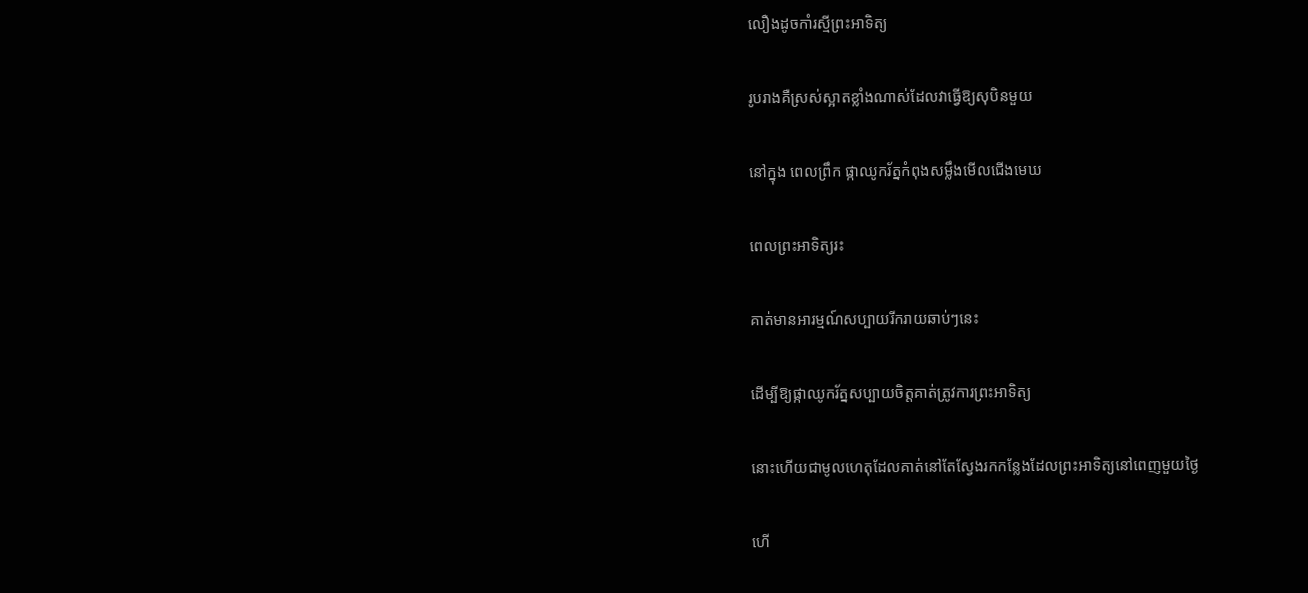លឿងដូចកាំរស្មីព្រះអាទិត្យ

រូបរាងគឺស្រស់ស្អាតខ្លាំងណាស់ដែលវាធ្វើឱ្យសុបិនមួយ

នៅក្នុង ពេលព្រឹក ផ្កាឈូករ័ត្នកំពុងសម្លឹងមើលជើងមេឃ

ពេលព្រះអាទិត្យរះ

គាត់មានអារម្មណ៍សប្បាយរីករាយឆាប់ៗនេះ

ដើម្បីឱ្យផ្កាឈូករ័ត្នសប្បាយចិត្តគាត់ត្រូវការព្រះអាទិត្យ

នោះហើយជាមូលហេតុដែលគាត់នៅតែស្វែងរកកន្លែងដែលព្រះអាទិត្យនៅពេញមួយថ្ងៃ

ហើ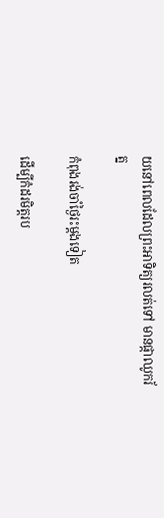យនៅពេលដែលព្រះអាទិត្យរលត់ទៅ មានផ្កាឈូករ័ត្ន

កំពុងរង់ចាំថ្ងៃរះម្តងទៀត

ដើម្បីកំដរមិត្តរប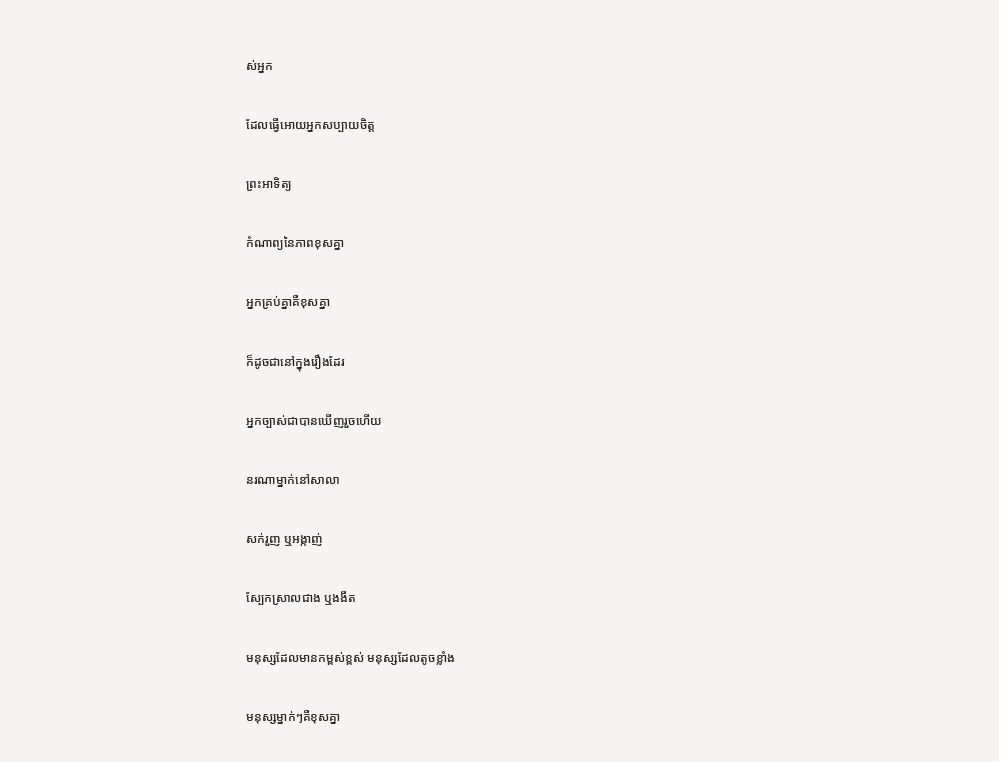ស់អ្នក

ដែលធ្វើអោយអ្នកសប្បាយចិត្ត

ព្រះអាទិត្យ

កំណាព្យនៃភាពខុសគ្នា

អ្នកគ្រប់គ្នាគឺខុសគ្នា

ក៏ដូចជានៅក្នុងរឿងដែរ

អ្នកច្បាស់ជាបានឃើញរួចហើយ

នរណាម្នាក់នៅសាលា

សក់រួញ ឬអង្កាញ់

ស្បែកស្រាលជាង ឬងងឹត

មនុស្សដែលមានកម្ពស់ខ្ពស់ មនុស្សដែលតូចខ្លាំង

មនុស្សម្នាក់ៗគឺខុសគ្នា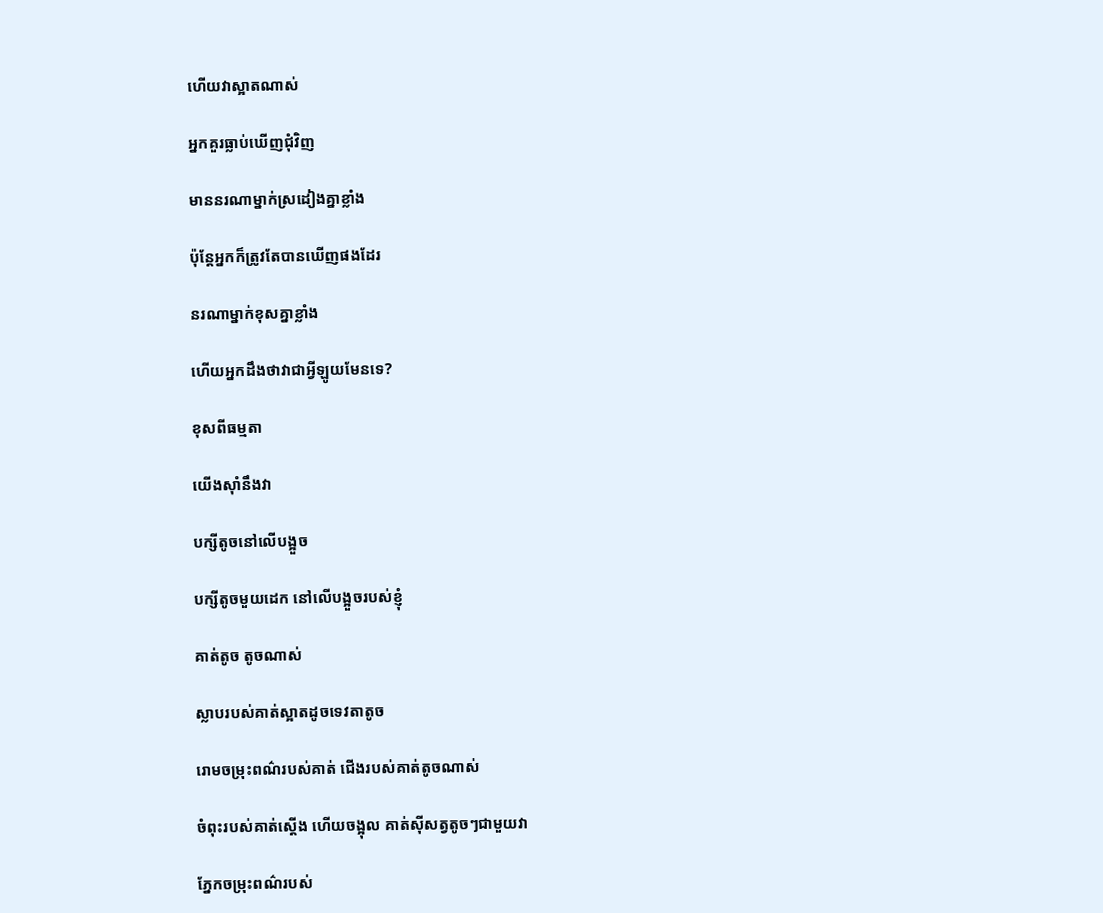ហើយវាស្អាតណាស់

អ្នកគួរធ្លាប់ឃើញជុំវិញ

មាននរណាម្នាក់ស្រដៀងគ្នាខ្លាំង

ប៉ុន្តែអ្នកក៏ត្រូវតែបានឃើញផងដែរ

នរណាម្នាក់ខុសគ្នាខ្លាំង

ហើយអ្នកដឹងថាវាជាអ្វីឡូយមែនទេ?

ខុសពីធម្មតា

យើងស៊ាំនឹងវា

បក្សីតូចនៅលើបង្អួច

បក្សីតូចមួយដេក នៅលើបង្អួចរបស់ខ្ញុំ

គាត់តូច តូចណាស់

ស្លាបរបស់គាត់ស្អាតដូចទេវតាតូច

រោមចម្រុះពណ៌របស់គាត់ ជើងរបស់គាត់តូចណាស់

ចំពុះរបស់គាត់ស្តើង ហើយចង្អុល គាត់ស៊ីសត្វតូចៗជាមួយវា

ភ្នែកចម្រុះពណ៌របស់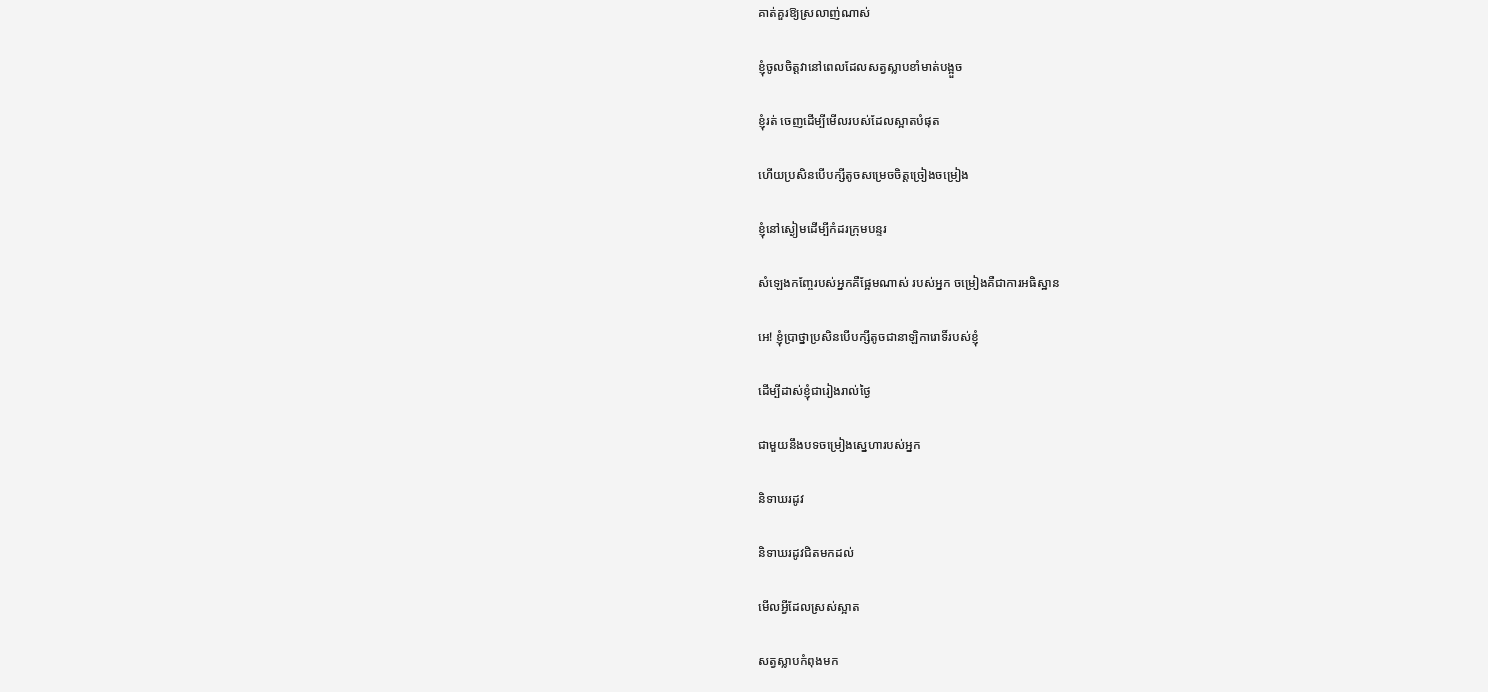គាត់គួរឱ្យស្រលាញ់ណាស់

ខ្ញុំចូលចិត្តវានៅពេលដែលសត្វស្លាបខាំមាត់បង្អួច

ខ្ញុំរត់ ចេញដើម្បីមើលរបស់ដែលស្អាតបំផុត

ហើយប្រសិនបើបក្សីតូចសម្រេចចិត្តច្រៀងចម្រៀង

ខ្ញុំនៅស្ងៀមដើម្បីកំដរក្រុមបន្ទរ

សំឡេងកញ្ចែរបស់អ្នកគឺផ្អែមណាស់ របស់អ្នក ចម្រៀងគឺជាការអធិស្ឋាន

អេ! ខ្ញុំប្រាថ្នាប្រសិនបើបក្សីតូចជានាឡិការោទិ៍របស់ខ្ញុំ

ដើម្បីដាស់ខ្ញុំជារៀងរាល់ថ្ងៃ

ជាមួយនឹងបទចម្រៀងស្នេហារបស់អ្នក

និទាឃរដូវ

និទាឃរដូវជិតមកដល់

មើលអ្វីដែលស្រស់ស្អាត

សត្វស្លាបកំពុងមក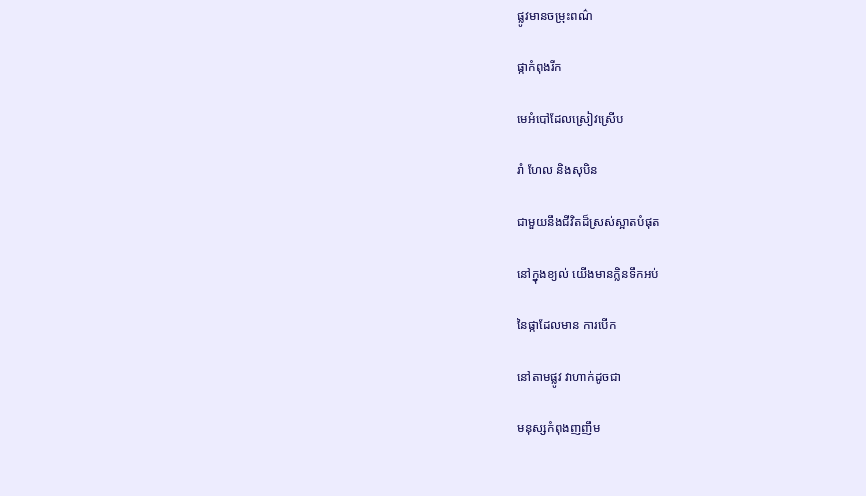ផ្លូវមានចម្រុះពណ៌

ផ្កាកំពុងរីក

មេអំបៅដែលស្រៀវស្រើប

រាំ ហែល និងសុបិន

ជាមួយនឹងជីវិតដ៏ស្រស់ស្អាតបំផុត

នៅក្នុងខ្យល់ យើងមានក្លិនទឹកអប់

នៃផ្កាដែលមាន ការបើក

នៅតាមផ្លូវ វាហាក់ដូចជា

មនុស្សកំពុងញញឹម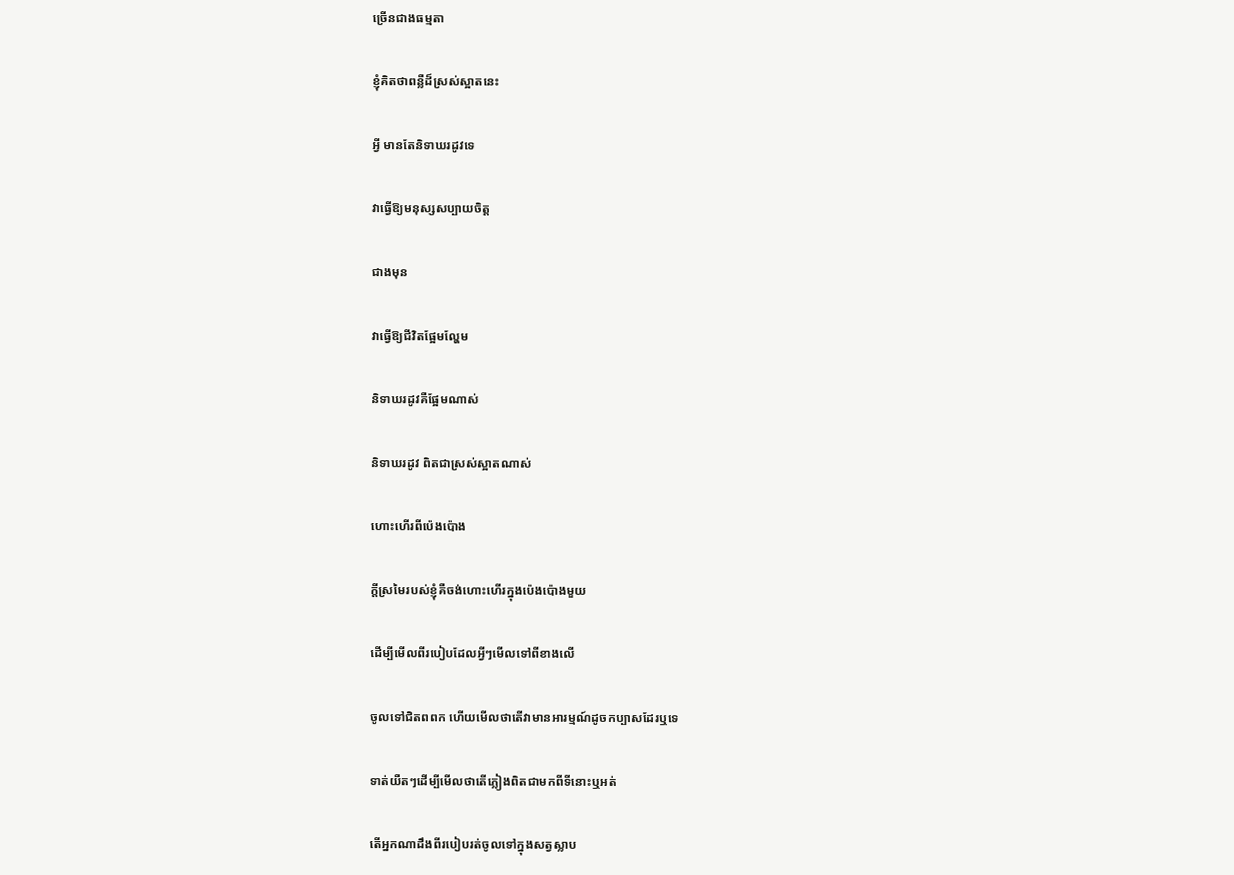ច្រើនជាងធម្មតា

ខ្ញុំគិតថាពន្លឺដ៏ស្រស់ស្អាតនេះ

អ្វី មានតែនិទាឃរដូវទេ

វាធ្វើឱ្យមនុស្សសប្បាយចិត្ត

ជាងមុន

វាធ្វើឱ្យជីវិតផ្អែមល្ហែម

និទាឃរដូវគឺផ្អែមណាស់

និទាឃរដូវ ពិតជាស្រស់ស្អាតណាស់

ហោះហើរពីប៉េងប៉ោង

ក្តីស្រមៃរបស់ខ្ញុំគឺចង់ហោះហើរក្នុងប៉េងប៉ោងមួយ

ដើម្បីមើលពីរបៀបដែលអ្វីៗមើលទៅពីខាងលើ

ចូលទៅជិតពពក ហើយមើលថាតើវាមានអារម្មណ៍ដូចកប្បាសដែរឬទេ

ទាត់យឺតៗដើម្បីមើលថាតើភ្លៀងពិតជាមកពីទីនោះឬអត់

តើអ្នកណាដឹងពីរបៀបរត់ចូលទៅក្នុងសត្វស្លាប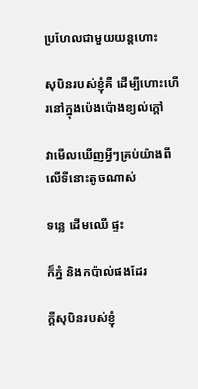ប្រហែលជាមួយយន្តហោះ

សុបិនរបស់ខ្ញុំគឺ ដើម្បីហោះហើរនៅក្នុងប៉េងប៉ោងខ្យល់ក្តៅ

វាមើលឃើញអ្វីៗគ្រប់យ៉ាងពីលើទីនោះតូចណាស់

ទន្លេ ដើមឈើ ផ្ទះ

ក៏ភ្នំ និងកប៉ាល់ផងដែរ

ក្តីសុបិនរបស់ខ្ញុំ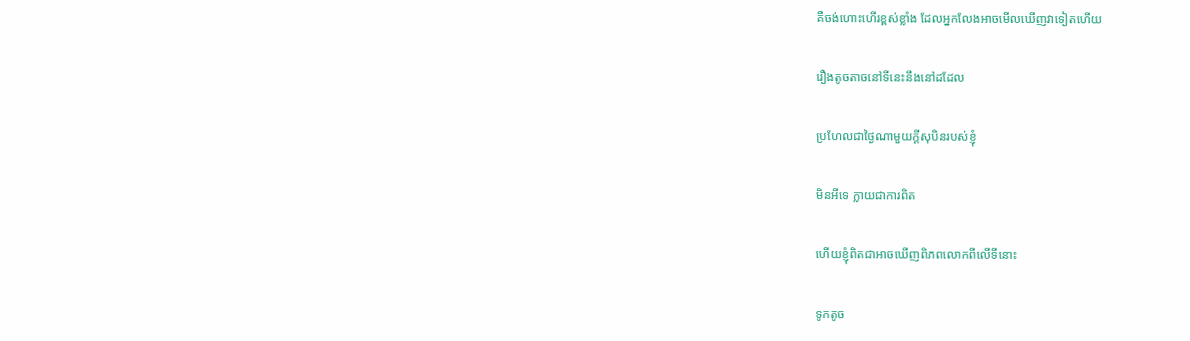គឺចង់ហោះហើរខ្ពស់ខ្លាំង ដែលអ្នកលែងអាចមើលឃើញវាទៀតហើយ

រឿងតូចតាចនៅទីនេះនឹងនៅដដែល

ប្រហែលជាថ្ងៃណាមួយក្តីសុបិនរបស់ខ្ញុំ

មិនអីទេ ក្លាយជាការពិត

ហើយខ្ញុំពិតជាអាចឃើញពិភពលោកពីលើទីនោះ

ទូកតូច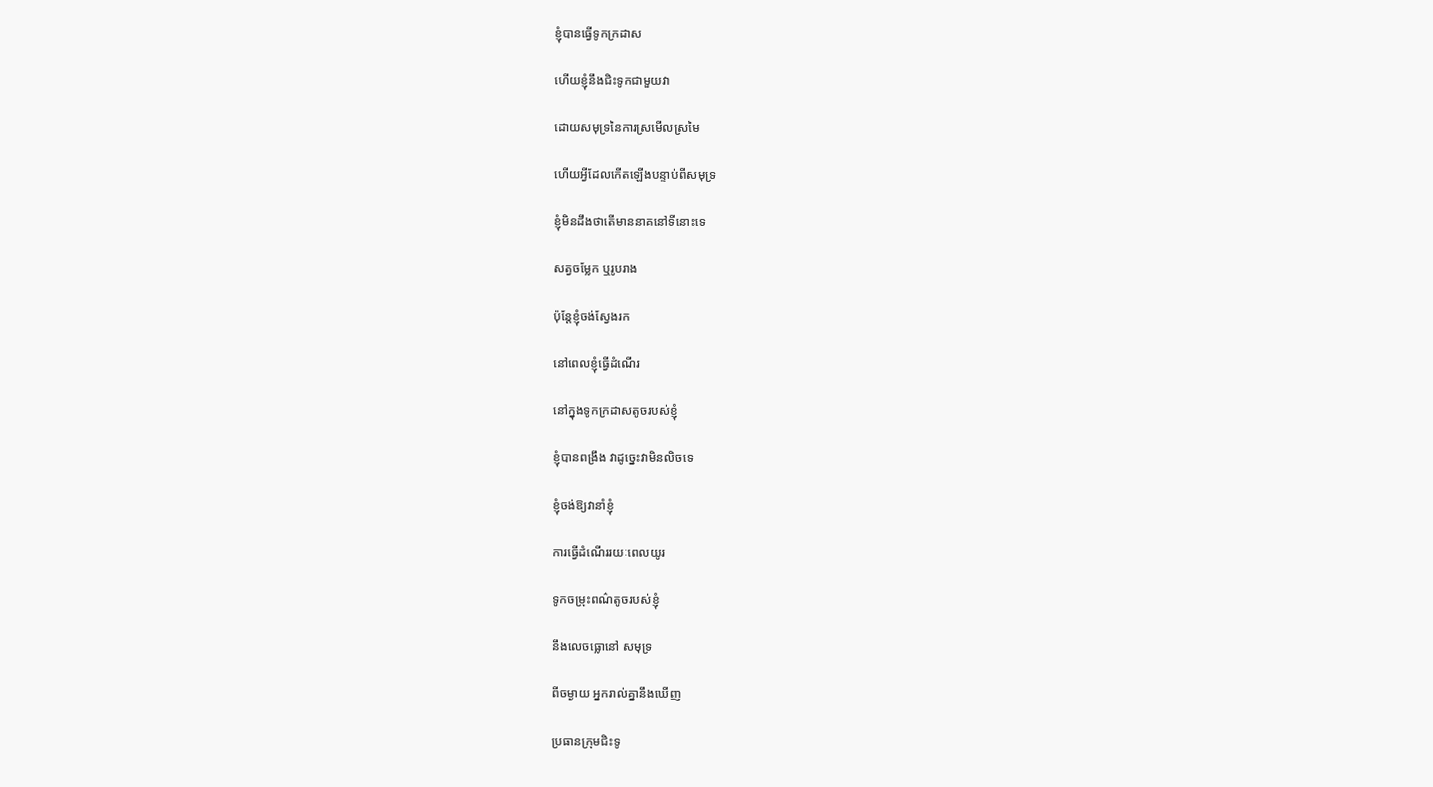ខ្ញុំបានធ្វើទូកក្រដាស

ហើយខ្ញុំនឹងជិះទូកជាមួយវា

ដោយសមុទ្រនៃការស្រមើលស្រមៃ

ហើយអ្វីដែលកើតឡើងបន្ទាប់ពីសមុទ្រ

ខ្ញុំមិនដឹងថាតើមាននាគនៅទីនោះទេ

សត្វចម្លែក ឬរូបរាង

ប៉ុន្តែខ្ញុំចង់ស្វែងរក

នៅពេលខ្ញុំធ្វើដំណើរ

នៅក្នុងទូកក្រដាសតូចរបស់ខ្ញុំ

ខ្ញុំបានពង្រឹង វាដូច្នេះវាមិនលិចទេ

ខ្ញុំចង់ឱ្យវានាំខ្ញុំ

ការធ្វើដំណើររយៈពេលយូរ

ទូកចម្រុះពណ៌តូចរបស់ខ្ញុំ

នឹងលេចធ្លោនៅ សមុទ្រ

ពីចម្ងាយ អ្នករាល់គ្នានឹងឃើញ

ប្រធានក្រុមជិះទូ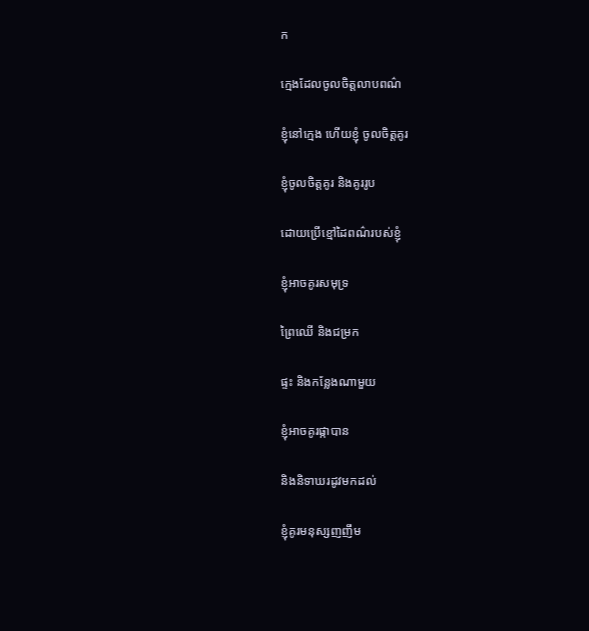ក

ក្មេងដែលចូលចិត្តលាបពណ៌

ខ្ញុំនៅក្មេង ហើយខ្ញុំ ចូលចិត្តគូរ

ខ្ញុំចូលចិត្តគូរ និងគូររូប

ដោយប្រើខ្មៅដៃពណ៌របស់ខ្ញុំ

ខ្ញុំអាចគូរសមុទ្រ

ព្រៃឈើ និងជម្រក

ផ្ទះ និងកន្លែងណាមួយ

ខ្ញុំអាចគូរផ្កាបាន

និងនិទាឃរដូវមកដល់

ខ្ញុំគូរមនុស្សញញឹម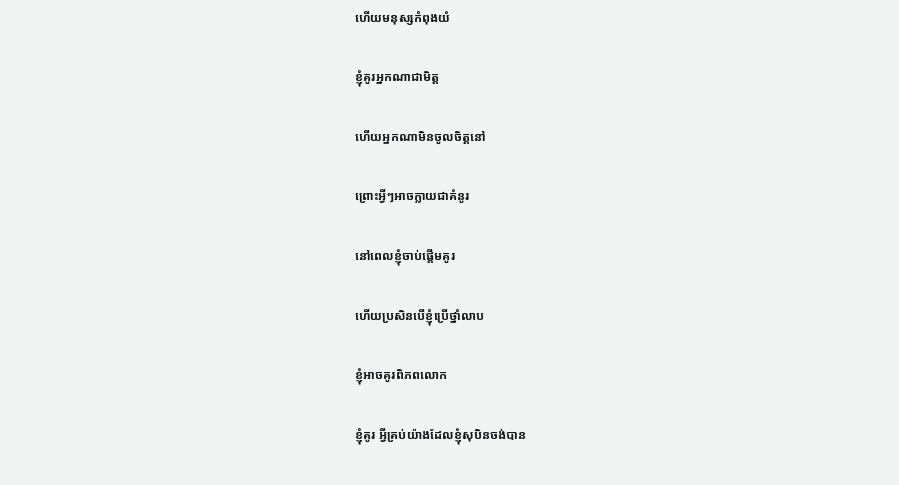ហើយមនុស្សកំពុងយំ

ខ្ញុំគូរអ្នកណាជាមិត្ត

ហើយអ្នកណាមិនចូលចិត្តនៅ

ព្រោះអ្វីៗអាចក្លាយជាគំនូរ

នៅពេលខ្ញុំចាប់ផ្តើមគូរ

ហើយប្រសិនបើខ្ញុំប្រើថ្នាំលាប

ខ្ញុំអាចគូរពិភពលោក

ខ្ញុំគូរ អ្វីគ្រប់យ៉ាងដែលខ្ញុំសុបិនចង់បាន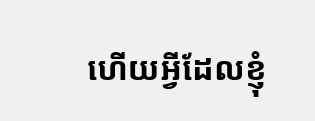ហើយអ្វីដែលខ្ញុំ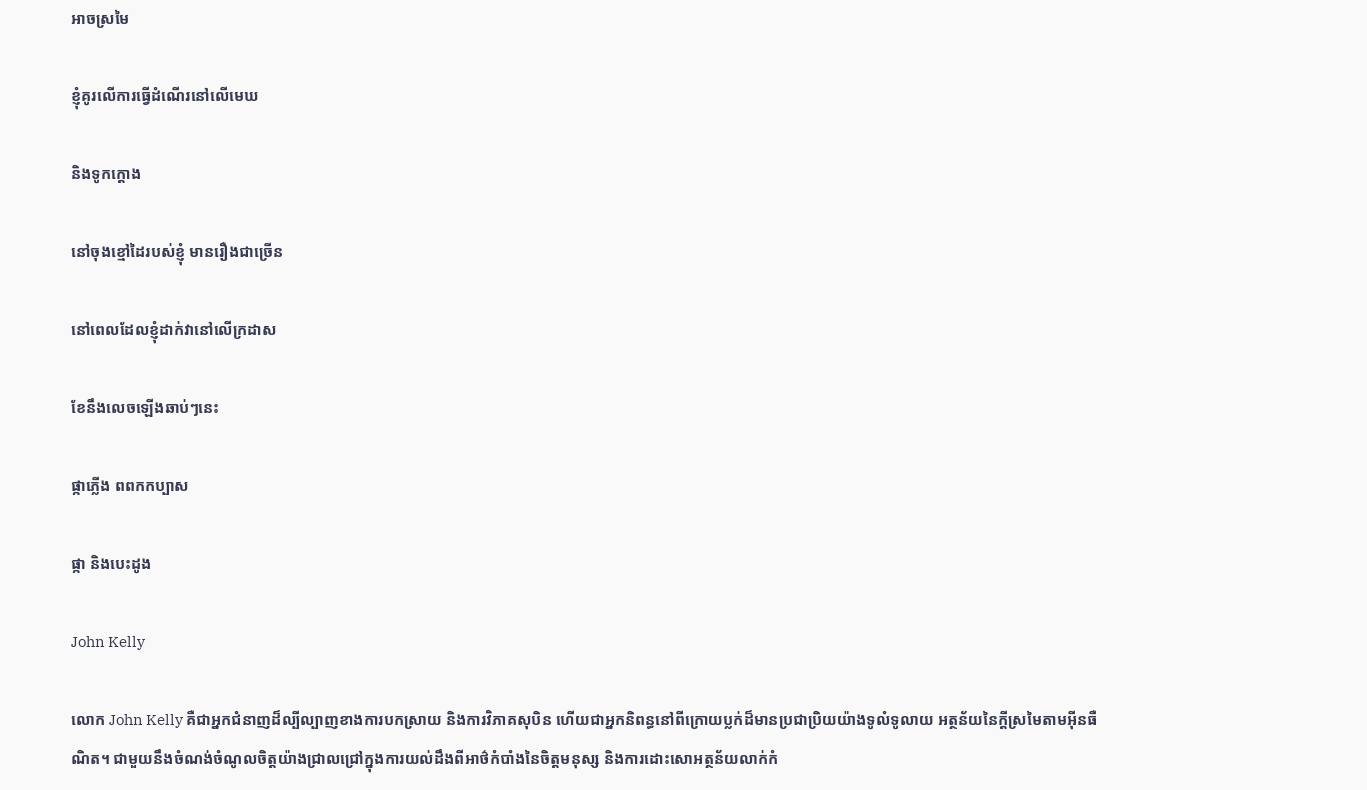អាចស្រមៃ

ខ្ញុំគូរលើការធ្វើដំណើរនៅលើមេឃ

និងទូកក្ដោង

នៅចុងខ្មៅដៃរបស់ខ្ញុំ មានរឿងជាច្រើន

នៅពេលដែលខ្ញុំដាក់វានៅលើក្រដាស

ខែនឹងលេចឡើងឆាប់ៗនេះ

ផ្កាភ្លើង ពពកកប្បាស

ផ្កា និងបេះដូង

John Kelly

លោក John Kelly គឺជាអ្នកជំនាញដ៏ល្បីល្បាញខាងការបកស្រាយ និងការវិភាគសុបិន ហើយជាអ្នកនិពន្ធនៅពីក្រោយប្លក់ដ៏មានប្រជាប្រិយយ៉ាងទូលំទូលាយ អត្ថន័យនៃក្តីស្រមៃតាមអ៊ីនធឺណិត។ ជាមួយនឹងចំណង់ចំណូលចិត្តយ៉ាងជ្រាលជ្រៅក្នុងការយល់ដឹងពីអាថ៌កំបាំងនៃចិត្តមនុស្ស និងការដោះសោអត្ថន័យលាក់កំ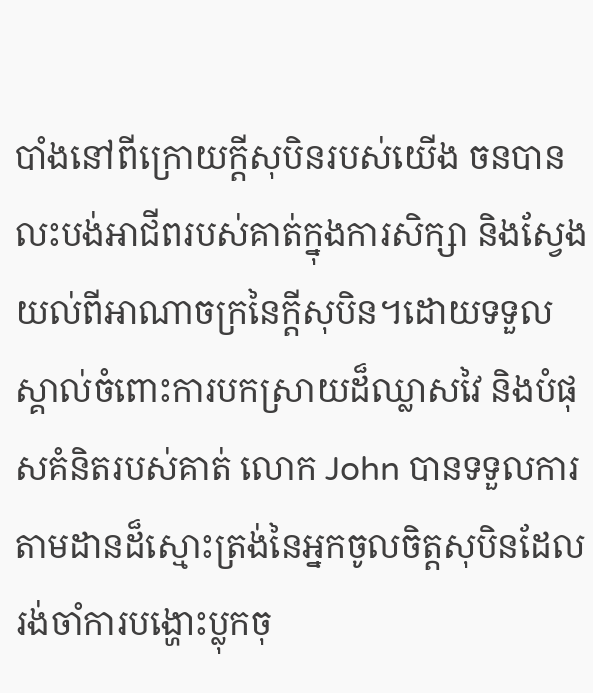បាំងនៅពីក្រោយក្តីសុបិនរបស់យើង ចនបានលះបង់អាជីពរបស់គាត់ក្នុងការសិក្សា និងស្វែងយល់ពីអាណាចក្រនៃក្តីសុបិន។ដោយទទួលស្គាល់ចំពោះការបកស្រាយដ៏ឈ្លាសវៃ និងបំផុសគំនិតរបស់គាត់ លោក John បានទទួលការតាមដានដ៏ស្មោះត្រង់នៃអ្នកចូលចិត្តសុបិនដែលរង់ចាំការបង្ហោះប្លុកចុ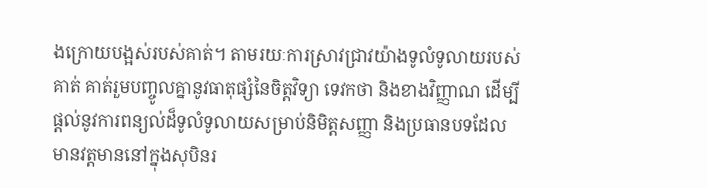ងក្រោយបង្អស់របស់គាត់។ តាមរយៈការស្រាវជ្រាវយ៉ាងទូលំទូលាយរបស់គាត់ គាត់រួមបញ្ចូលគ្នានូវធាតុផ្សំនៃចិត្តវិទ្យា ទេវកថា និងខាងវិញ្ញាណ ដើម្បីផ្តល់នូវការពន្យល់ដ៏ទូលំទូលាយសម្រាប់និមិត្តសញ្ញា និងប្រធានបទដែលមានវត្តមាននៅក្នុងសុបិនរ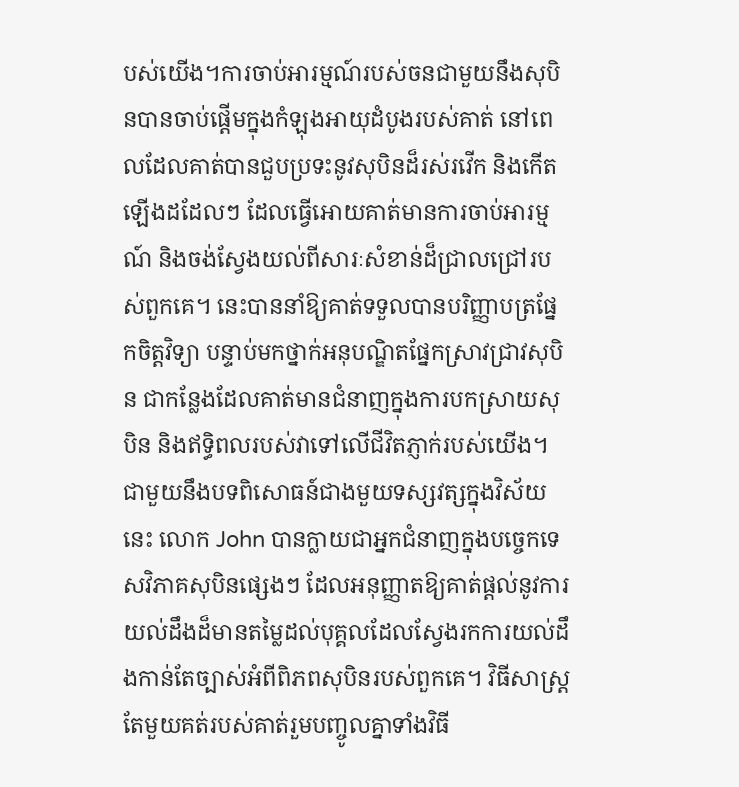បស់យើង។ការចាប់អារម្មណ៍របស់ចនជាមួយនឹងសុបិនបានចាប់ផ្តើមក្នុងកំឡុងអាយុដំបូងរបស់គាត់ នៅពេលដែលគាត់បានជួបប្រទះនូវសុបិនដ៏រស់រវើក និងកើតឡើងដដែលៗ ដែលធ្វើអោយគាត់មានការចាប់អារម្មណ៍ និងចង់ស្វែងយល់ពីសារៈសំខាន់ដ៏ជ្រាលជ្រៅរបស់ពួកគេ។ នេះបាននាំឱ្យគាត់ទទួលបានបរិញ្ញាបត្រផ្នែកចិត្តវិទ្យា បន្ទាប់មកថ្នាក់អនុបណ្ឌិតផ្នែកស្រាវជ្រាវសុបិន ជាកន្លែងដែលគាត់មានជំនាញក្នុងការបកស្រាយសុបិន និងឥទ្ធិពលរបស់វាទៅលើជីវិតភ្ញាក់របស់យើង។ជាមួយនឹងបទពិសោធន៍ជាងមួយទស្សវត្សក្នុងវិស័យនេះ លោក John បានក្លាយជាអ្នកជំនាញក្នុងបច្ចេកទេសវិភាគសុបិនផ្សេងៗ ដែលអនុញ្ញាតឱ្យគាត់ផ្តល់នូវការយល់ដឹងដ៏មានតម្លៃដល់បុគ្គលដែលស្វែងរកការយល់ដឹងកាន់តែច្បាស់អំពីពិភពសុបិនរបស់ពួកគេ។ វិធីសាស្រ្តតែមួយគត់របស់គាត់រួមបញ្ចូលគ្នាទាំងវិធី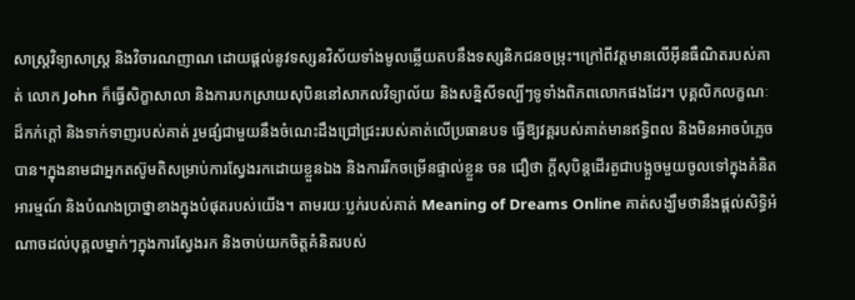សាស្រ្តវិទ្យាសាស្ត្រ និងវិចារណញាណ ដោយផ្តល់នូវទស្សនវិស័យទាំងមូលឆ្លើយតបនឹងទស្សនិកជនចម្រុះ។ក្រៅពីវត្តមានលើអ៊ីនធឺណិតរបស់គាត់ លោក John ក៏ធ្វើសិក្ខាសាលា និងការបកស្រាយសុបិននៅសាកលវិទ្យាល័យ និងសន្និសីទល្បីៗទូទាំងពិភពលោកផងដែរ។ បុគ្គលិកលក្ខណៈដ៏កក់ក្តៅ និងទាក់ទាញរបស់គាត់ រួមផ្សំជាមួយនឹងចំណេះដឹងជ្រៅជ្រះរបស់គាត់លើប្រធានបទ ធ្វើឱ្យវគ្គរបស់គាត់មានឥទ្ធិពល និងមិនអាចបំភ្លេចបាន។ក្នុងនាមជាអ្នកតស៊ូមតិសម្រាប់ការស្វែងរកដោយខ្លួនឯង និងការរីកចម្រើនផ្ទាល់ខ្លួន ចន ជឿថា ក្តីសុបិន្តដើរតួជាបង្អួចមួយចូលទៅក្នុងគំនិត អារម្មណ៍ និងបំណងប្រាថ្នាខាងក្នុងបំផុតរបស់យើង។ តាមរយៈប្លក់របស់គាត់ Meaning of Dreams Online គាត់សង្ឃឹមថានឹងផ្តល់សិទ្ធិអំណាចដល់បុគ្គលម្នាក់ៗក្នុងការស្វែងរក និងចាប់យកចិត្តគំនិតរបស់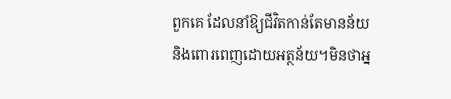ពួកគេ ដែលនាំឱ្យជីវិតកាន់តែមានន័យ និងពោរពេញដោយអត្ថន័យ។មិនថាអ្ន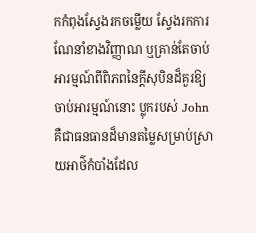កកំពុងស្វែងរកចម្លើយ ស្វែងរកការណែនាំខាងវិញ្ញាណ ឬគ្រាន់តែចាប់អារម្មណ៍ពីពិភពនៃក្តីសុបិនដ៏គួរឱ្យចាប់អារម្មណ៍នោះ ប្លុករបស់ John គឺជាធនធានដ៏មានតម្លៃសម្រាប់ស្រាយអាថ៌កំបាំងដែល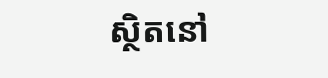ស្ថិតនៅ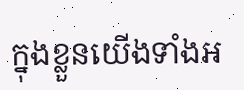ក្នុងខ្លួនយើងទាំងអ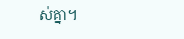ស់គ្នា។